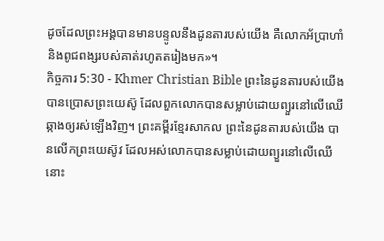ដូចដែលព្រះអង្គបានមានបន្ទូលនឹងដូនតារបស់យើង គឺលោកអ័ប្រាហាំ និងពូជពង្សរបស់គាត់រហូតតរៀងមក»។
កិច្ចការ 5:30 - Khmer Christian Bible ព្រះនៃដូនតារបស់យើងបានប្រោសព្រះយេស៊ូ ដែលពួកលោកបានសម្លាប់ដោយព្យួរនៅលើឈើឆ្កាងឲ្យរស់ឡើងវិញ។ ព្រះគម្ពីរខ្មែរសាកល ព្រះនៃដូនតារបស់យើង បានលើកព្រះយេស៊ូវ ដែលអស់លោកបានសម្លាប់ដោយព្យួរនៅលើឈើនោះ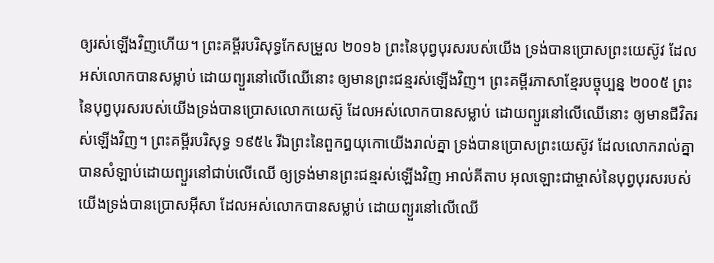ឲ្យរស់ឡើងវិញហើយ។ ព្រះគម្ពីរបរិសុទ្ធកែសម្រួល ២០១៦ ព្រះនៃបុព្វបុរសរបស់យើង ទ្រង់បានប្រោសព្រះយេស៊ូវ ដែលអស់លោកបានសម្លាប់ ដោយព្យួរនៅលើឈើនោះ ឲ្យមានព្រះជន្មរស់ឡើងវិញ។ ព្រះគម្ពីរភាសាខ្មែរបច្ចុប្បន្ន ២០០៥ ព្រះនៃបុព្វបុរសរបស់យើងទ្រង់បានប្រោសលោកយេស៊ូ ដែលអស់លោកបានសម្លាប់ ដោយព្យួរនៅលើឈើនោះ ឲ្យមានជីវិតរស់ឡើងវិញ។ ព្រះគម្ពីរបរិសុទ្ធ ១៩៥៤ រីឯព្រះនៃពួកឰយុកោយើងរាល់គ្នា ទ្រង់បានប្រោសព្រះយេស៊ូវ ដែលលោករាល់គ្នាបានសំឡាប់ដោយព្យួរនៅជាប់លើឈើ ឲ្យទ្រង់មានព្រះជន្មរស់ឡើងវិញ អាល់គីតាប អុលឡោះជាម្ចាស់នៃបុព្វបុរសរបស់យើងទ្រង់បានប្រោសអ៊ីសា ដែលអស់លោកបានសម្លាប់ ដោយព្យួរនៅលើឈើ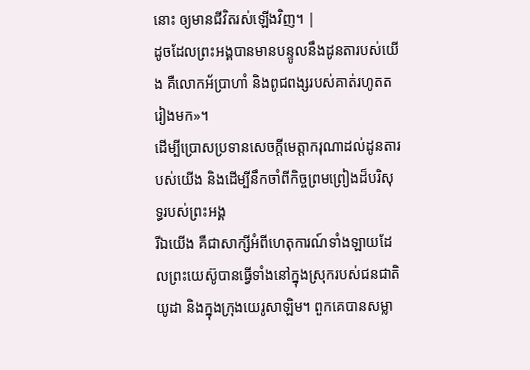នោះ ឲ្យមានជីវិតរស់ឡើងវិញ។ |
ដូចដែលព្រះអង្គបានមានបន្ទូលនឹងដូនតារបស់យើង គឺលោកអ័ប្រាហាំ និងពូជពង្សរបស់គាត់រហូតតរៀងមក»។
ដើម្បីប្រោសប្រទានសេចក្ដីមេត្ដាករុណាដល់ដូនតារបស់យើង និងដើម្បីនឹកចាំពីកិច្ចព្រមព្រៀងដ៏បរិសុទ្ធរបស់ព្រះអង្គ
រីឯយើង គឺជាសាក្សីអំពីហេតុការណ៍ទាំងឡាយដែលព្រះយេស៊ូបានធ្វើទាំងនៅក្នុងស្រុករបស់ជនជាតិយូដា និងក្នុងក្រុងយេរូសាឡិម។ ពួកគេបានសម្លា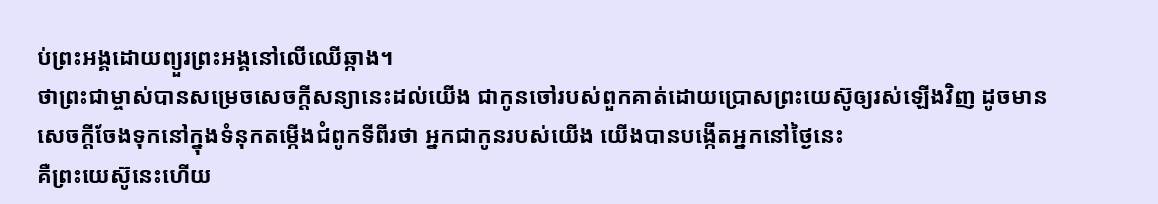ប់ព្រះអង្គដោយព្យួរព្រះអង្គនៅលើឈើឆ្កាង។
ថាព្រះជាម្ចាស់បានសម្រេចសេចក្ដីសន្យានេះដល់យើង ជាកូនចៅរបស់ពួកគាត់ដោយប្រោសព្រះយេស៊ូឲ្យរស់ឡើងវិញ ដូចមានសេចក្ដីចែងទុកនៅក្នុងទំនុកតម្កើងជំពូកទីពីរថា អ្នកជាកូនរបស់យើង យើងបានបង្កើតអ្នកនៅថ្ងៃនេះ
គឺព្រះយេស៊ូនេះហើយ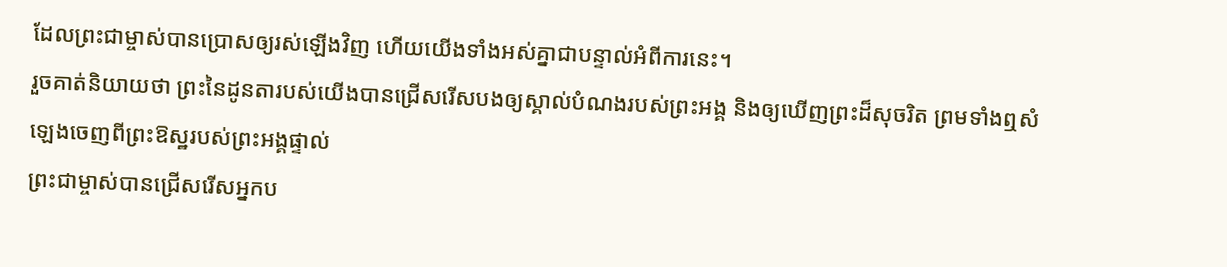ដែលព្រះជាម្ចាស់បានប្រោសឲ្យរស់ឡើងវិញ ហើយយើងទាំងអស់គ្នាជាបន្ទាល់អំពីការនេះ។
រួចគាត់និយាយថា ព្រះនៃដូនតារបស់យើងបានជ្រើសរើសបងឲ្យស្គាល់បំណងរបស់ព្រះអង្គ និងឲ្យឃើញព្រះដ៏សុចរិត ព្រមទាំងឮសំឡេងចេញពីព្រះឱស្ឋរបស់ព្រះអង្គផ្ទាល់
ព្រះជាម្ចាស់បានជ្រើសរើសអ្នកប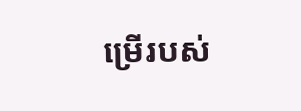ម្រើរបស់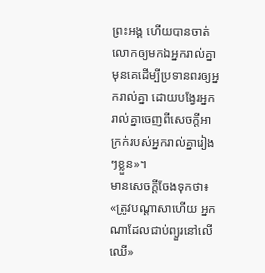ព្រះអង្គ ហើយបានចាត់លោកឲ្យមកឯអ្នករាល់គ្នាមុនគេដើម្បីប្រទានពរឲ្យអ្នករាល់គ្នា ដោយបង្វែរអ្នករាល់គ្នាចេញពីសេចក្ដីអាក្រក់របស់អ្នករាល់គ្នារៀងៗខ្លួន»។
មានសេចក្ដីចែងទុកថា៖ «ត្រូវបណ្តាសាហើយ អ្នកណាដែលជាប់ព្យួរនៅលើឈើ»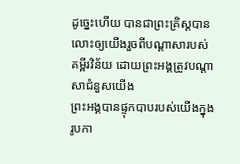ដូច្នេះហើយ បានជាព្រះគ្រិស្ដបានលោះឲ្យយើងរួចពីបណ្តាសារបស់គម្ពីរវិន័យ ដោយព្រះអង្គត្រូវបណ្តាសាជំនួសយើង
ព្រះអង្គបានផ្ទុកបាបរបស់យើងក្នុងរូបកា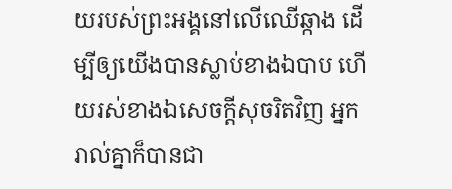យរបស់ព្រះអង្គនៅលើឈើឆ្កាង ដើម្បីឲ្យយើងបានស្លាប់ខាងឯបាប ហើយរស់ខាងឯសេចក្ដីសុចរិតវិញ អ្នករាល់គ្នាក៏បានជា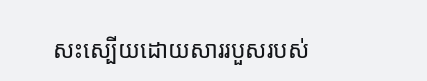សះស្បើយដោយសាររបួសរបស់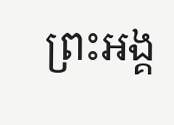ព្រះអង្គ